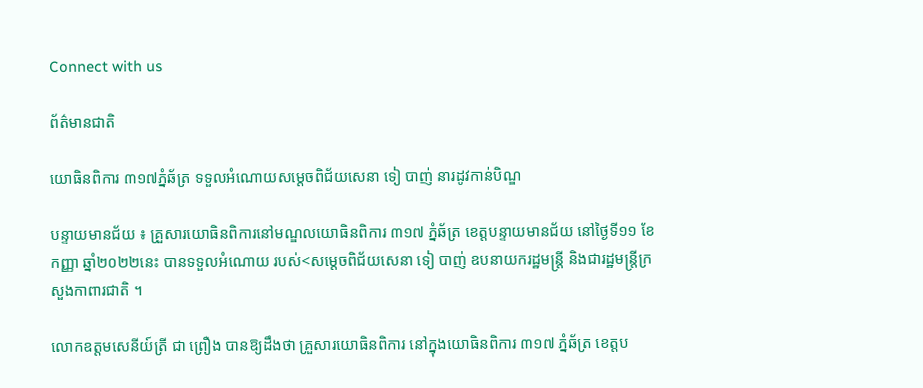Connect with us

ព័ត៌មានជាតិ

យោធិនពិការ ៣១៧ភ្នំឆ័ត្រ ទទួលអំណោយសម្ដេចពិជ័យសេនា ទៀ បាញ់ នារដូវកាន់បិណ្ឌ

បន្ទាយមានជ័យ ៖ គ្រួសារយោធិនពិការនៅមណ្ឌលយោធិនពិការ ៣១៧ ភ្នំឆ័ត្រ ខេត្តបន្ទាយមានជ័យ នៅថ្ងៃទី១១ ខែកញ្ញា ឆ្នាំ២០២២នេះ បានទទួលអំណោយ របស់<សម្ដេចពិជ័យសេនា ទៀ បាញ់ ឧបនាយករដ្ឋមន្ត្រី និងជារដ្ឋមន្ត្រីក្រសួងកាពារជាតិ ។

លោកឧត្ដមសេនីយ៍ត្រី ជា ព្រឿង បានឱ្យដឹងថា គ្រួសារយោធិនពិការ នៅក្នុងយោធិនពិការ ៣១៧ ភ្នំឆ័ត្រ ខេត្តប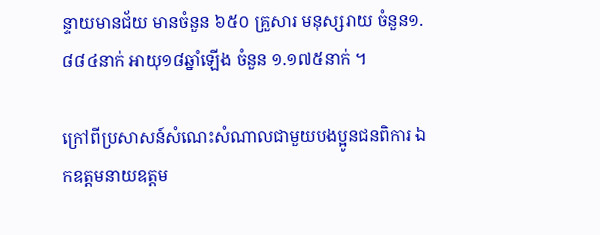ន្ទាយមានជ័យ មានចំនួន ៦៥០ គ្រួសារ មនុស្សរាយ ចំនួន១.៨៨៤នាក់ អាយុ១៨ឆ្នាំឡើង ចំនួន ១.១៧៥នាក់ ។

ក្រៅពីប្រសាសន៍សំណេះសំណាលជាមួយបងប្អូនជនពិការ ឯកឧត្ដមនាយឧត្តម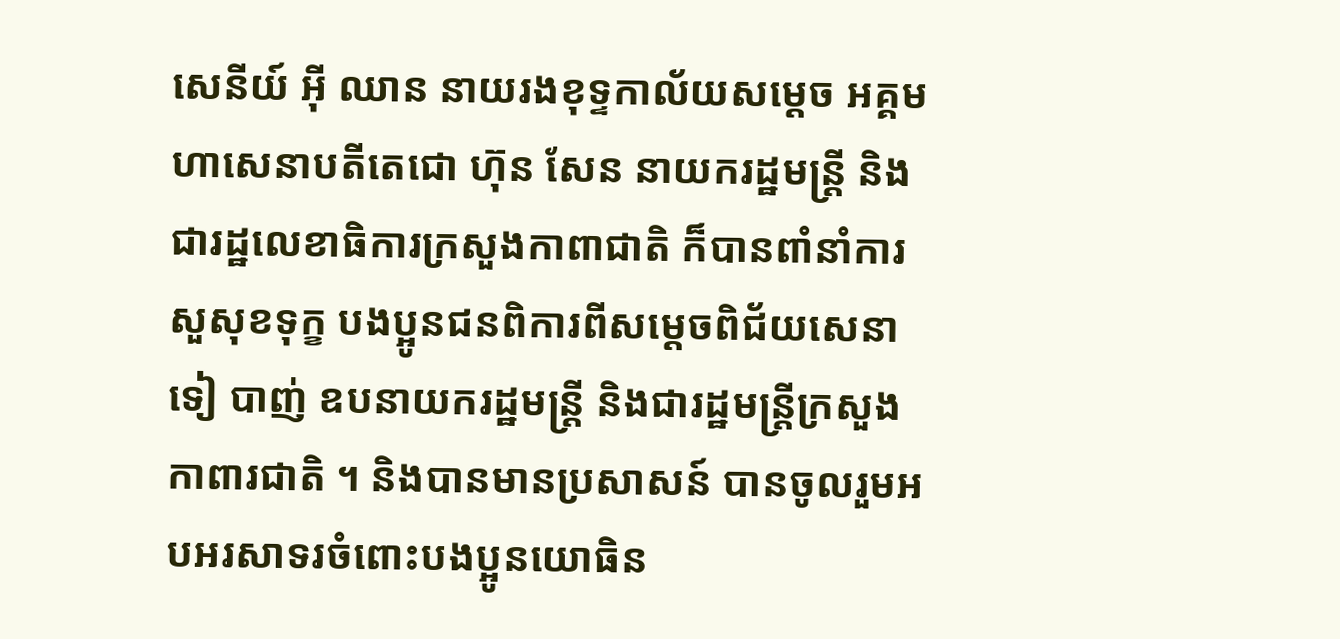សេនីយ៍ អ៊ី ឈាន នាយរងខុទ្ទកាល័យសម្ដេច អគ្គមហាសេនាបតីតេជោ ហ៊ុន សែន នាយករដ្ឋមន្ត្រី និងជារដ្ឋលេខាធិការក្រសួងកាពាជាតិ ក៏បានពាំនាំការសួសុខទុក្ខ បងប្អូនជនពិការពីសម្ដេចពិជ័យសេនា ទៀ បាញ់ ឧបនាយករដ្ឋមន្ត្រី និងជារដ្ឋមន្ត្រីក្រសួងកាពារជាតិ ។ និងបានមានប្រសាសន៍ បានចូលរួមអបអរសាទរចំពោះបងប្អូនយោធិន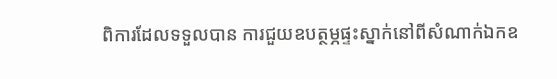ពិការដែលទទួលបាន ការជួយឧបត្ថម្ភផ្ទះស្នាក់នៅពីសំណាក់ឯកឧ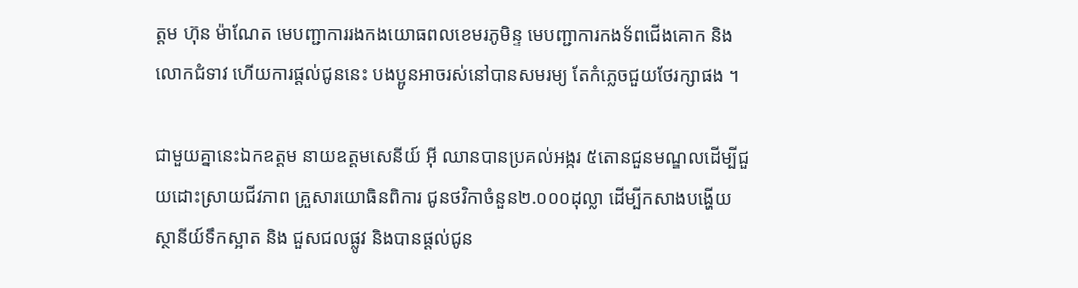ត្តម ហ៊ុន ម៉ាណែត មេបញ្ជាការរងកងយោធពលខេមរភូមិន្ទ មេបញ្ជាការកងទ័ពជើងគោក និងលោកជំទាវ ហើយការផ្តល់ជូននេះ បងប្អូនអាចរស់នៅបានសមរម្យ តែកំភ្លេចជួយថែរក្សាផង ។

ជាមួយគ្នានេះឯកឧត្ដម នាយឧត្តមសេនីយ៍ អ៊ី ឈានបានប្រគល់អង្ករ ៥តោនជួនមណ្ឌលដើម្បីជួយដោះស្រាយជីវភាព គ្រួសារយោធិនពិការ ជូនថវិកាចំនួន២.០០០ដុល្លា ដើម្បីកសាងបង្ហើយស្ថានីយ៍ទឹកស្អាត និង ជួសជលផ្លូវ និងបានផ្ដល់ជូន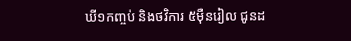ឃី១កញ្ចប់ និងថវិការ ៥ម៉ឺនរៀល ជូនដ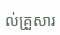ល់គ្រួសារ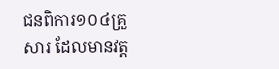ជនពិការ១០៤គ្រួសារ ដែលមានវត្ត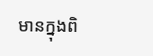មានក្នុងពិ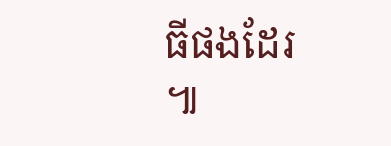ធីផងដែរ ៕